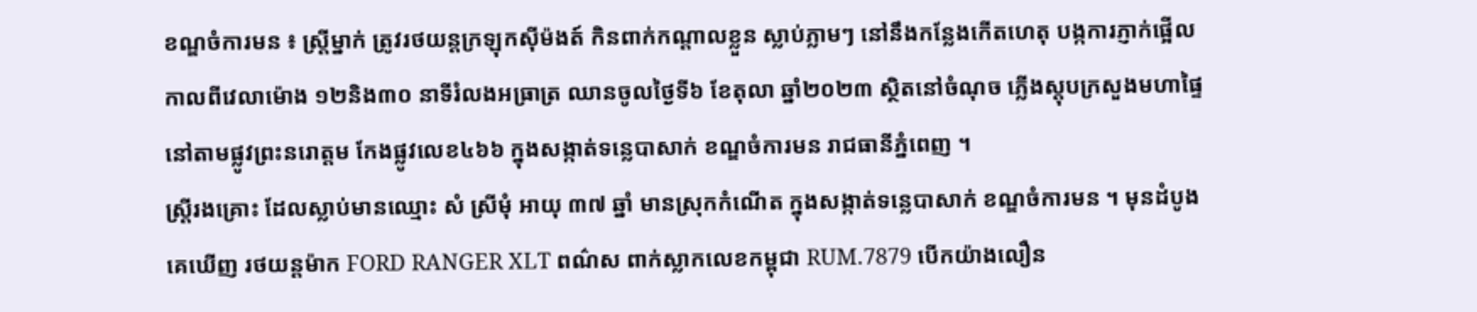ខណ្ឌចំការមន ៖ ស្ត្រីម្នាក់ ត្រូវរថយន្តក្រឡុកស៊ីម៉ងត៍ កិនពាក់កណ្ដាលខ្លួន ស្លាប់ភ្លាមៗ នៅនឹងកន្លែងកើតហេតុ បង្កការភ្ញាក់ផ្អើល កាលពីវេលាម៉ោង ១២និង៣០ នាទីរំលងអធ្រាត្រ ឈានចូលថ្ងៃទី៦ ខែតុលា ឆ្នាំ២០២៣ ស្ថិតនៅចំណុច ភ្លើងស្តុបក្រសួងមហាផ្ទៃ នៅតាមផ្លូវព្រះនរោត្តម កែងផ្លូវលេខ៤៦៦ ក្នុងសង្កាត់ទន្លេបាសាក់ ខណ្ឌចំការមន រាជធានីភ្នំពេញ ។
ស្ត្រីរងគ្រោះ ដែលស្លាប់មានឈ្មោះ សំ ស្រីមុំ អាយុ ៣៧ ឆ្នាំ មានស្រុកកំណើត ក្នុងសង្កាត់ទន្លេបាសាក់ ខណ្ឌចំការមន ។ មុនដំបូង គេឃើញ រថយន្តម៉ាក FORD RANGER XLT ពណ៌ស ពាក់ស្លាកលេខកម្ពុជា RUM.7879 បើកយ៉ាងលឿន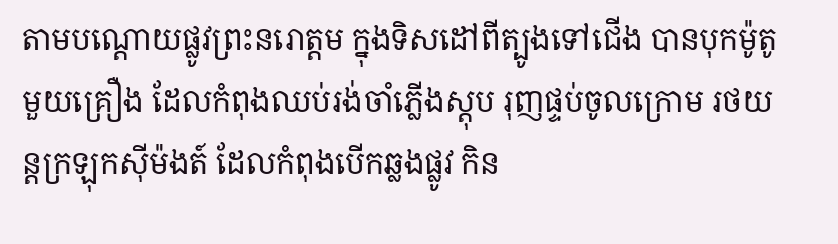តាមបណ្ដោយផ្លូវព្រះនរោត្ដម ក្នុងទិសដៅពីត្បូងទៅជើង បានបុកម៉ូតូមួយគ្រឿង ដែលកំពុងឈប់រង់ចាំភ្លើងស្តុប រុញផ្ទប់ចូលក្រោម រថយន្តក្រឡុកស៊ីម៉ងត៍ ដែលកំពុងបើកឆ្លងផ្លូវ កិន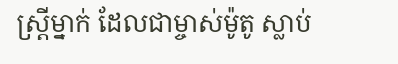ស្ត្រីម្នាក់ ដែលជាម្ចាស់ម៉ូតូ ស្លាប់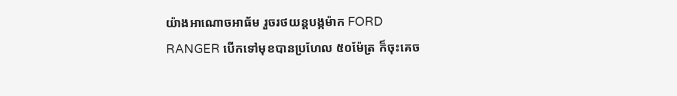យ៉ាងអាណោចអាធ័ម រួចរថយន្តបង្កម៉ាក FORD RANGER បើកទៅមុខបានប្រហែល ៥០ម៉ែត្រ ក៏ចុះគេច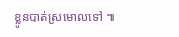ខ្លូនបាត់ស្រមោលទៅ ៕